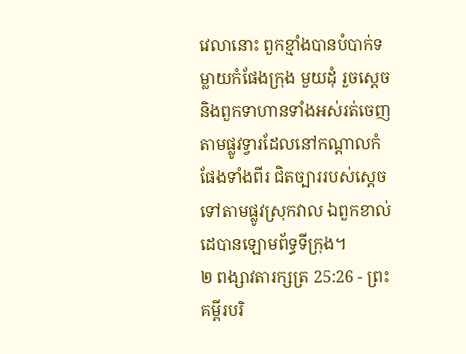វេលានោះ ពួកខ្មាំងបានបំបាក់ទម្លាយកំផែងក្រុង មួយដុំ រួចស្ដេច និងពួកទាហានទាំងអស់រត់ចេញ តាមផ្លូវទ្វារដែលនៅកណ្ដាលកំផែងទាំងពីរ ជិតច្បាររបស់ស្តេច ទៅតាមផ្លូវស្រុកវាល ឯពួកខាល់ដេបានឡោមព័ទ្ធទីក្រុង។
២ ពង្សាវតារក្សត្រ 25:26 - ព្រះគម្ពីរបរិ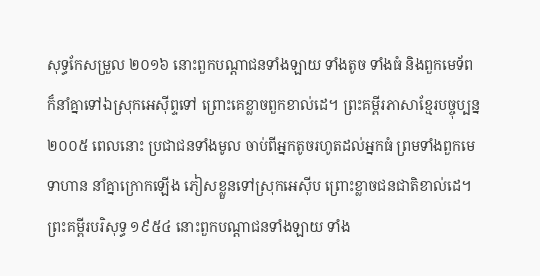សុទ្ធកែសម្រួល ២០១៦ នោះពួកបណ្ដាជនទាំងឡាយ ទាំងតូច ទាំងធំ និងពួកមេទ័ព ក៏នាំគ្នាទៅឯស្រុកអេស៊ីព្ទទៅ ព្រោះគេខ្លាចពួកខាល់ដេ។ ព្រះគម្ពីរភាសាខ្មែរបច្ចុប្បន្ន ២០០៥ ពេលនោះ ប្រជាជនទាំងមូល ចាប់ពីអ្នកតូចរហូតដល់អ្នកធំ ព្រមទាំងពួកមេទាហាន នាំគ្នាក្រោកឡើង ភៀសខ្លួនទៅស្រុកអេស៊ីប ព្រោះខ្លាចជនជាតិខាល់ដេ។ ព្រះគម្ពីរបរិសុទ្ធ ១៩៥៤ នោះពួកបណ្តាជនទាំងឡាយ ទាំង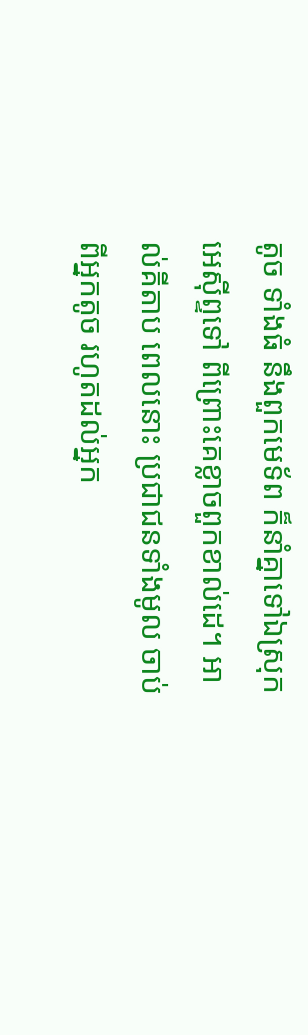តូច ទាំងធំ នឹងពួកមេទ័ព ក៏នាំគ្នាទៅឯស្រុកអេស៊ីព្ទទៅ ពីព្រោះគេខ្លាចពួកខាល់ដេ។ អាល់គីតាប ពេលនោះ ប្រជាជនទាំងមូល ចាប់ពីអ្នកតូច រហូតដល់អ្នក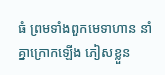ធំ ព្រមទាំងពួកមេទាហាន នាំគ្នាក្រោកឡើង ភៀសខ្លួន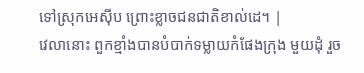ទៅស្រុកអេស៊ីប ព្រោះខ្លាចជនជាតិខាល់ដេ។ |
វេលានោះ ពួកខ្មាំងបានបំបាក់ទម្លាយកំផែងក្រុង មួយដុំ រួច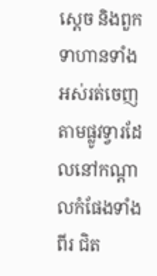ស្ដេច និងពួកទាហានទាំងអស់រត់ចេញ តាមផ្លូវទ្វារដែលនៅកណ្ដាលកំផែងទាំងពីរ ជិត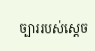ច្បាររបស់ស្តេច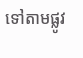ទៅតាមផ្លូវ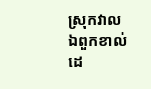ស្រុកវាល ឯពួកខាល់ដេ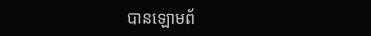បានឡោមព័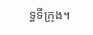ទ្ធទីក្រុង។